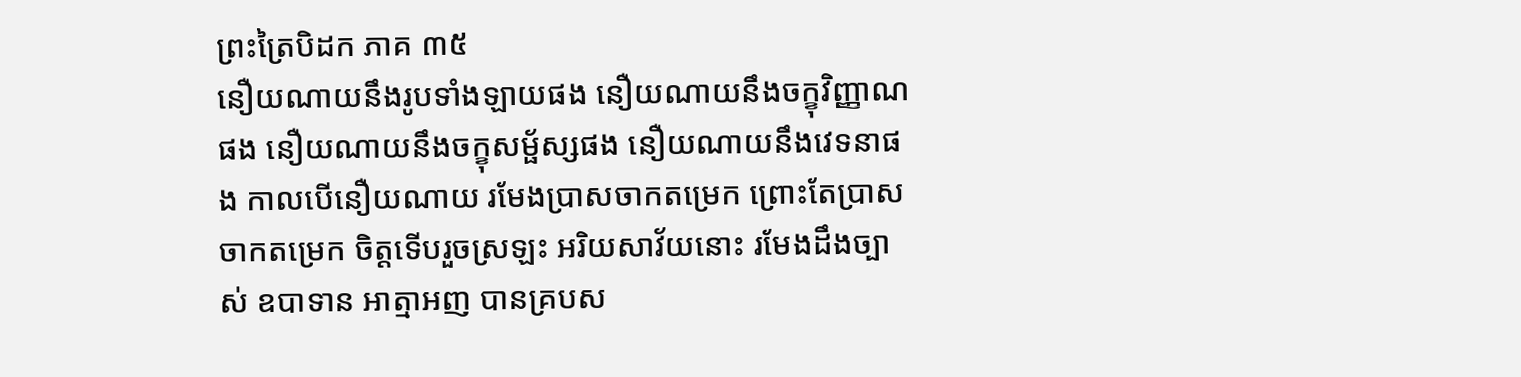ព្រះត្រៃបិដក ភាគ ៣៥
នឿយណាយនឹងរូបទាំងឡាយផង នឿយណាយនឹងចក្ខុវិញ្ញាណផង នឿយណាយនឹងចក្ខុសម្ផ័ស្សផង នឿយណាយនឹងវេទនាផង កាលបើនឿយណាយ រមែងប្រាសចាកតម្រេក ព្រោះតែប្រាសចាកតម្រេក ចិត្តទើបរួចស្រឡះ អរិយសាវ័យនោះ រមែងដឹងច្បាស់ ឧបាទាន អាត្មាអញ បានគ្របស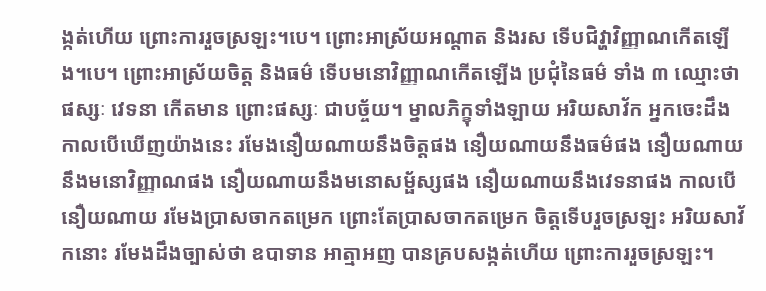ង្កត់ហើយ ព្រោះការរួចស្រឡះ។បេ។ ព្រោះអាស្រ័យអណ្តាត និងរស ទើបជិវ្ហាវិញ្ញាណកើតឡើង។បេ។ ព្រោះអាស្រ័យចិត្ត និងធម៌ ទើបមនោវិញ្ញាណកើតឡើង ប្រជុំនៃធម៌ ទាំង ៣ ឈ្មោះថា ផស្សៈ វេទនា កើតមាន ព្រោះផស្សៈ ជាបច្ច័យ។ ម្នាលភិក្ខុទាំងឡាយ អរិយសាវ័ក អ្នកចេះដឹង កាលបើឃើញយ៉ាងនេះ រមែងនឿយណាយនឹងចិត្តផង នឿយណាយនឹងធម៌ផង នឿយណាយនឹងមនោវិញ្ញាណផង នឿយណាយនឹងមនោសម្ផ័ស្សផង នឿយណាយនឹងវេទនាផង កាលបើនឿយណាយ រមែងប្រាសចាកតម្រេក ព្រោះតែប្រាសចាកតម្រេក ចិត្តទើបរួចស្រឡះ អរិយសាវ័កនោះ រមែងដឹងច្បាស់ថា ឧបាទាន អាត្មាអញ បានគ្របសង្កត់ហើយ ព្រោះការរួចស្រឡះ។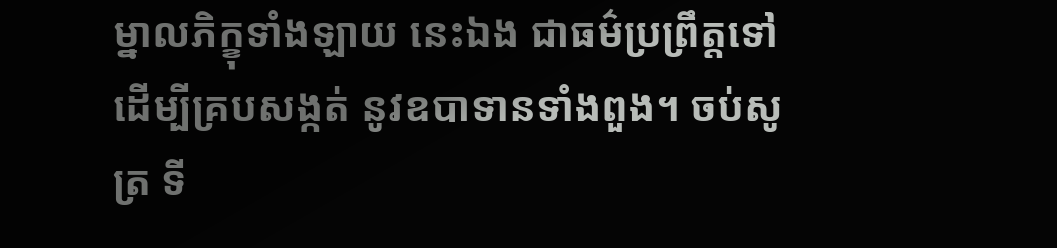ម្នាលភិក្ខុទាំងឡាយ នេះឯង ជាធម៌ប្រព្រឹត្តទៅ ដើម្បីគ្របសង្កត់ នូវឧបាទានទាំងពួង។ ចប់សូត្រ ទី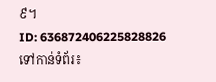៩។
ID: 636872406225828826
ទៅកាន់ទំព័រ៖